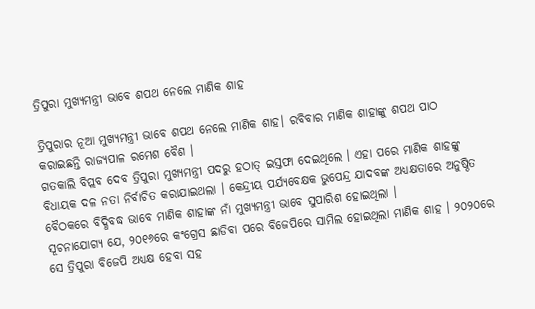ତ୍ରିପୁରା ମୁଖ୍ୟମନ୍ତ୍ରୀ ଭାବେ ଶପଥ ନେଲେ ମାଣିକ ଶାହ

ତ୍ରିପୁରାର ନୂଆ ମୁଖ୍ୟମନ୍ତ୍ରୀ ଭାବେ ଶପଥ ନେଲେ ମାଣିକ ଶାହ। ରବିବାର ମାଣିକ ଶାହାଙ୍କୁ ଶପଥ ପାଠ କରାଇଛନ୍ତି ରାଜ୍ୟପାଳ ରମେଶ ବୈଶ ।
ଗତକାଲି ବିପ୍ଲବ ଦେବ ତ୍ରିପୁରା ମୁଖ୍ୟମନ୍ତ୍ରୀ ପଦରୁ ହଠାତ୍ ଇସ୍ତଫା ଦେଇଥିଲେ । ଏହା ପରେ ମାଣିକ ଶାହଙ୍କୁ ବିଧାୟକ ଦଳ ନତା ନିର୍ବାଚିତ କରାଯାଇଥଲା । କେନ୍ଦ୍ରୀୟ ପର୍ଯ୍ୟବେକ୍ଷକ ଭୁପେନ୍ଦ୍ର ଯାଦବଙ୍କ ଅଧ୍ୟକ୍ଷତାରେ ଅନୁଷ୍ଠିତ ବୈଠକରେ ବିଦ୍ଧିବଦ୍ଧ ଭାବେ ମାଣିକ ଶାହାଙ୍କ ନାଁ ମୁଖ୍ୟମନ୍ତ୍ରୀ ଭାବେ ସୁପାରିଶ ହୋଇଥିଲା ।
ସୂଚନାଯୋଗ୍ୟ ଯେ, ୨୦୧୬ରେ କଂଗ୍ରେସ ଛାଡିବା ପରେ ବିଜେପିରେ ସାମିଲ ହୋଇଥିଲା ମାଣିକ ଶାହ । ୨୦୨୦ରେ ସେ ତ୍ରିପୁରା ବିଜେପି ଅଧ୍ୟକ୍ଷ ହେବା ସହ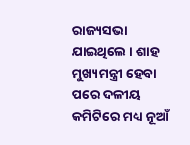ରାଜ୍ୟସଭା ଯାଇଥିଲେ । ଶାହ ମୁଖ୍ୟମନ୍ତ୍ରୀ ହେବା ପରେ ଦଳୀୟ କମିଟିରେ ମଧ୍ୟ ନୂଆଁ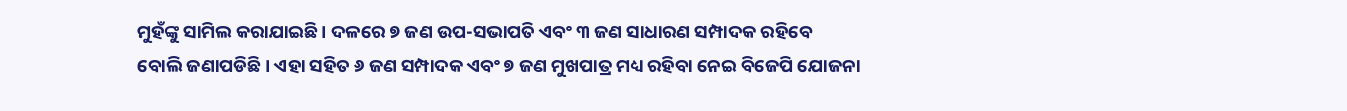ମୁହଁଙ୍କୁ ସାମିଲ କରାଯାଇଛି । ଦଳରେ ୭ ଜଣ ଉପ-ସଭାପତି ଏବଂ ୩ ଜଣ ସାଧାରଣ ସମ୍ପାଦକ ରହିବେ ବୋଲି ଜଣାପଡିଛି । ଏହା ସହିତ ୬ ଜଣ ସମ୍ପାଦକ ଏବଂ ୭ ଜଣ ମୁଖପାତ୍ର ମଧ୍ୟ ରହିବା ନେଇ ବିଜେପି ଯୋଜନା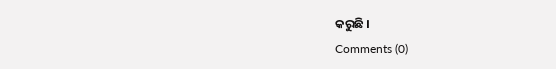କରୁଛି ।
Comments (0)